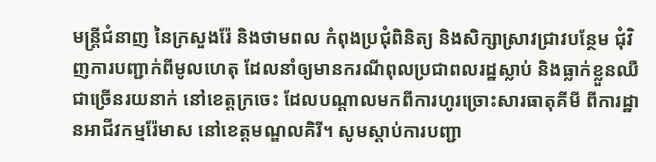មន្ត្រីជំនាញ នៃក្រសួងរ៉ែ និងថាមពល កំពុងប្រជុំពិនិត្យ និងសិក្សាស្រាវជ្រាវបន្ថែម ជុំវិញការបញ្ជាក់ពីមូលហេតុ ដែលនាំឲ្យមានករណីពុលប្រជាពលរដ្ឋស្លាប់ និងធ្លាក់ខ្លួនឈឺជាច្រើនរយនាក់ នៅខេត្តក្រចេះ ដែលបណ្តាលមកពីការហូរច្រោះសារធាតុគីមី ពីការដ្ឋានអាជីវកម្មរ៉ែមាស នៅខេត្តមណ្ឌលគិរី។ សូមស្តាប់ការបញ្ជា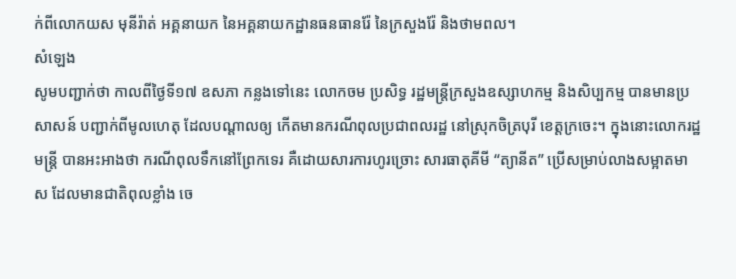ក់ពីលោកយស មុនីរ៉ាត់ អគ្គនាយក នៃអគ្គនាយកដ្ឋានធនធានរ៉ែ នៃក្រសួងរ៉ែ និងថាមពល។
សំឡេង
សូមបញ្ជាក់ថា កាលពីថ្ងៃទី១៧ ឧសភា កន្លងទៅនេះ លោកចម ប្រសិទ្ធ រដ្ឋមន្ត្រីក្រសួងឧស្សាហកម្ម និងសិប្បកម្ម បានមានប្រសាសន៍ បញ្ជាក់ពីមូលហេតុ ដែលបណ្តាលឲ្យ កើតមានករណីពុលប្រជាពលរដ្ឋ នៅស្រុកចិត្របុរី ខេត្តក្រចេះ។ ក្នុងនោះលោករដ្ឋមន្ត្រី បានអះអាងថា ករណីពុលទឹកនៅព្រែកទេរ គឺដោយសារការហូរច្រោះ សារធាតុគីមី “ត្យានីត” ប្រើសម្រាប់លាងសម្អាតមាស ដែលមានជាតិពុលខ្លាំង ចេ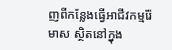ញពីកន្លែងធ្វើអាជីវកម្មរ៉ែមាស ស្ថិតនៅក្នុង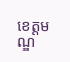ខេត្តមណ្ឌ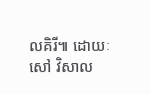លគិរី៕ ដោយៈសៅ វិសាល